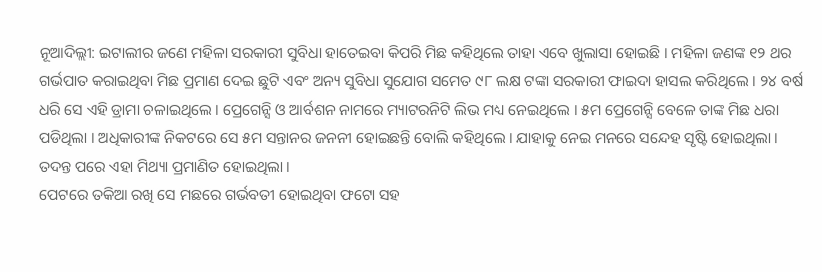ନୂଆଦିଲ୍ଲୀ: ଇଟାଲୀର ଜଣେ ମହିଳା ସରକାରୀ ସୁବିଧା ହାତେଇବା କିପରି ମିଛ କହିଥିଲେ ତାହା ଏବେ ଖୁଲାସା ହୋଇଛି । ମହିଳା ଜଣଙ୍କ ୧୨ ଥର ଗର୍ଭପାତ କରାଇଥିବା ମିଛ ପ୍ରମାଣ ଦେଇ ଛୁଟି ଏବଂ ଅନ୍ୟ ସୁବିଧା ସୁଯୋଗ ସମେତ ୯୮ ଲକ୍ଷ ଟଙ୍କା ସରକାରୀ ଫାଇଦା ହାସଲ କରିଥିଲେ । ୨୪ ବର୍ଷ ଧରି ସେ ଏହି ଡ୍ରାମା ଚଳାଇଥିଲେ । ପ୍ରେଗେନ୍ସି ଓ ଆର୍ବଶନ ନାମରେ ମ୍ୟାଟରନିଟି ଲିଭ ମଧ୍ୟ ନେଇଥିଲେ । ୫ମ ପ୍ରେଗେନ୍ସି ବେଳେ ତାଙ୍କ ମିଛ ଧରା ପଡିଥିଲା । ଅଧିକାରୀଙ୍କ ନିକଟରେ ସେ ୫ମ ସନ୍ତାନର ଜନନୀ ହୋଇଛନ୍ତି ବୋଲି କହିଥିଲେ । ଯାହାକୁ ନେଇ ମନରେ ସନ୍ଦେହ ସୃଷ୍ଟି ହୋଇଥିଲା । ତଦନ୍ତ ପରେ ଏହା ମିଥ୍ୟା ପ୍ରମାଣିତ ହୋଇଥିଲା ।
ପେଟରେ ତକିଆ ରଖି ସେ ମଛରେ ଗର୍ଭବତୀ ହୋଇଥିବା ଫଟୋ ସହ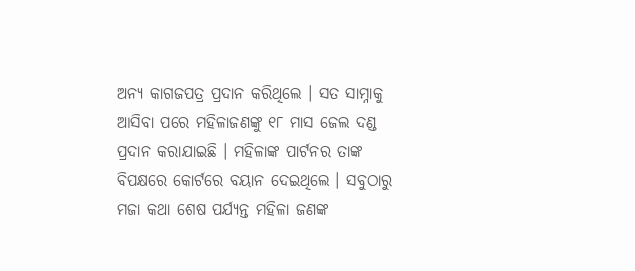ଅନ୍ୟ କାଗଜପତ୍ର ପ୍ରଦାନ କରିଥିଲେ । ସତ ସାମ୍ନାକୁ ଆସିବା ପରେ ମହିଳାଜଣଙ୍କୁ ୧୮ ମାସ ଜେଲ ଦଣ୍ଡ ପ୍ରଦାନ କରାଯାଇଛି । ମହିଳାଙ୍କ ପାର୍ଟନର ତାଙ୍କ ବିପକ୍ଷରେ କୋର୍ଟରେ ବୟାନ ଦେଇଥିଲେ । ସବୁଠାରୁ ମଜା କଥା ଶେଷ ପର୍ଯ୍ୟନ୍ତ ମହିଳା ଜଣଙ୍କ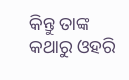କିନ୍ତୁ ତାଙ୍କ କଥାରୁ ଓହରି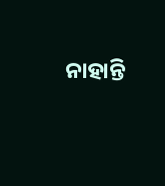ନାହାନ୍ତି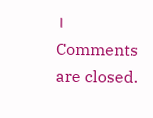।
Comments are closed.